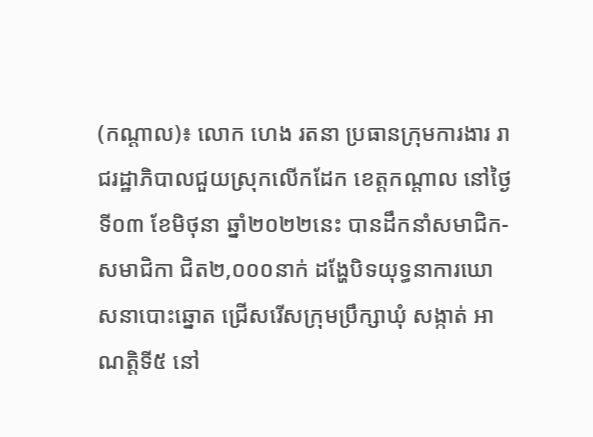(កណ្ដាល)៖ លោក ហេង រតនា ប្រធានក្រុមការងារ រាជរដ្ឋាភិបាលជួយស្រុកលើកដែក ខេត្តកណ្ដាល នៅថ្ងៃទី០៣ ខែមិថុនា ឆ្នាំ២០២២នេះ បានដឹកនាំសមាជិក-សមាជិកា ជិត២,០០០នាក់ ដង្ហែបិទយុទ្ធនាការឃោសនាបោះឆ្នោត ជ្រើសរើសក្រុមប្រឹក្សាឃុំ សង្កាត់ អាណត្តិទី៥ នៅ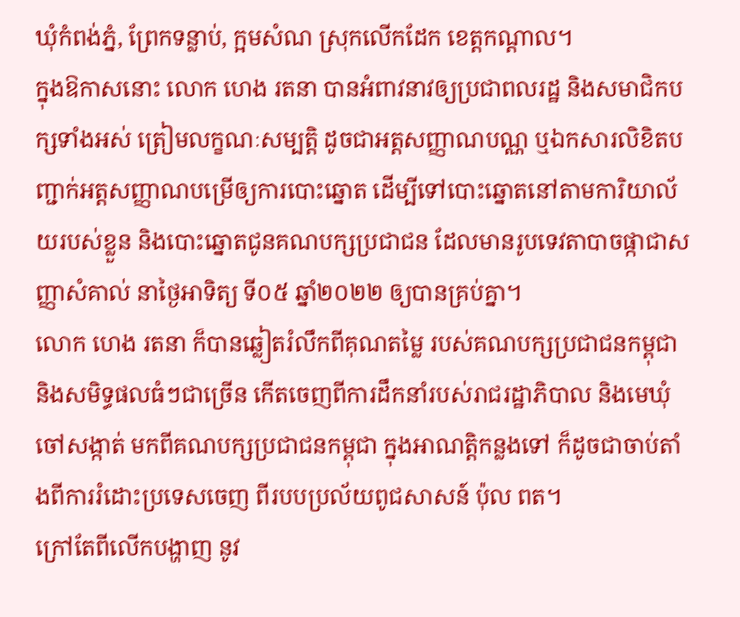ឃុំកំពង់ភ្នំ, ព្រែកទន្លាប់, ក្អមសំណ ស្រុកលើកដែក ខេត្តកណ្ដាល។
ក្នុងឱកាសនោះ លោក ហេង រតនា បានអំពាវនាវឲ្យប្រជាពលរដ្ឋ និងសមាជិកបក្សទាំងអស់ ត្រៀមលក្ខណៈសម្បត្តិ ដូចជាអត្តសញ្ញាណបណ្ណ ឬឯកសារលិខិតបញ្ជាក់អត្តសញ្ញាណបម្រើឲ្យការបោះឆ្នោត ដើម្បីទៅបោះឆ្នោតនៅតាមការិយាល័យរបស់ខ្លួន និងបោះឆ្នោតជូនគណបក្សប្រជាជន ដែលមានរូបទេវតាបាចផ្កាជាសញ្ញាសំគាល់ នាថ្ងៃអាទិត្យ ទី០៥ ឆ្នាំ២០២២ ឲ្យបានគ្រប់គ្នា។
លោក ហេង រតនា ក៏បានឆ្លៀតរំលឹកពីគុណតម្លៃ របស់គណបក្សប្រជាជនកម្ពុជា និងសមិទ្ធផលធំៗជាច្រើន កើតចេញពីការដឹកនាំរបស់រាជរដ្ឋាភិបាល និងមេឃុំ ចៅសង្កាត់ មកពីគណបក្សប្រជាជនកម្ពុជា ក្នុងអាណត្តិកន្លងទៅ ក៏ដូចជាចាប់តាំងពីការរំដោះប្រទេសចេញ ពីរបបប្រល័យពូជសាសន៍ ប៉ុល ពត។
ក្រៅតែពីលើកបង្ហាញ នូវ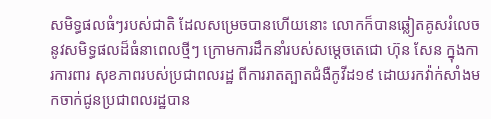សមិទ្ធផលធំៗរបស់ជាតិ ដែលសម្រេចបានហើយនោះ លោកក៏បានឆ្លៀតគូសរំលេច នូវសមិទ្ធផលដ៏ធំនាពេលថ្មីៗ ក្រោមការដឹកនាំរបស់សម្តេចតេជោ ហ៊ុន សែន ក្នុងការការពារ សុខភាពរបស់ប្រជាពលរដ្ឋ ពីការរាតត្បាតជំងឺកូវីដ១៩ ដោយរកវ៉ាក់សាំងមកចាក់ជូនប្រជាពលរដ្ឋបាន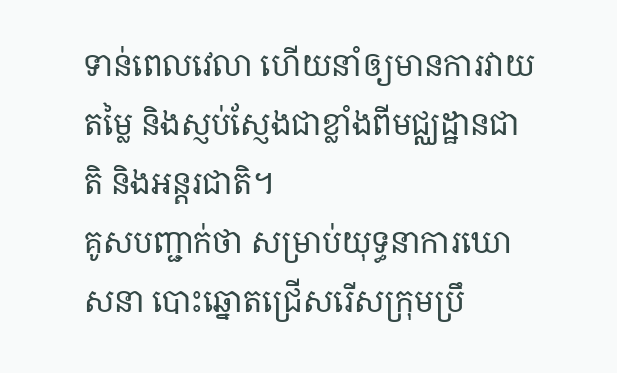ទាន់ពេលវេលា ហើយនាំឲ្យមានការវាយតម្លៃ និងស្ញប់ស្ញែងជាខ្លាំងពីមជ្ឈដ្ឋានជាតិ និងអន្តរជាតិ។
គូសបញ្ជាក់ថា សម្រាប់យុទ្ធនាការឃោសនា បោះឆ្នោតជ្រើសរើសក្រុមប្រឹ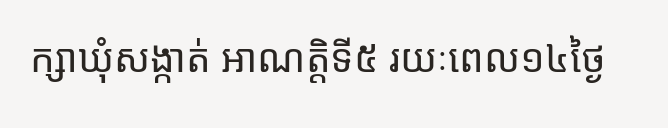ក្សាឃុំសង្កាត់ អាណត្តិទី៥ រយៈពេល១៤ថ្ងៃ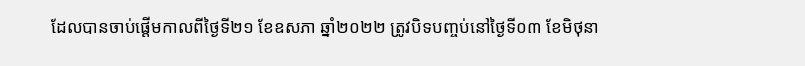ដែលបានចាប់ផ្តើមកាលពីថ្ងៃទី២១ ខែឧសភា ឆ្នាំ២០២២ ត្រូវបិទបញ្ចប់នៅថ្ងៃទី០៣ ខែមិថុនា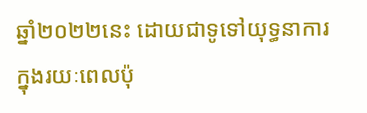ឆ្នាំ២០២២នេះ ដោយជាទូទៅយុទ្ធនាការ ក្នុងរយៈពេលប៉ុ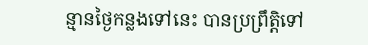ន្មានថ្ងៃកន្លងទៅនេះ បានប្រព្រឹត្តិទៅ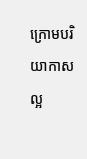ក្រោមបរិយាកាសល្អ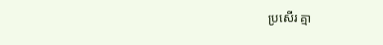ប្រសើរ គ្មា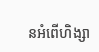នអំពើហិង្សា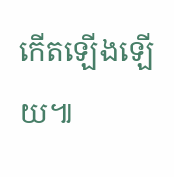កើតឡើងឡើយ៕